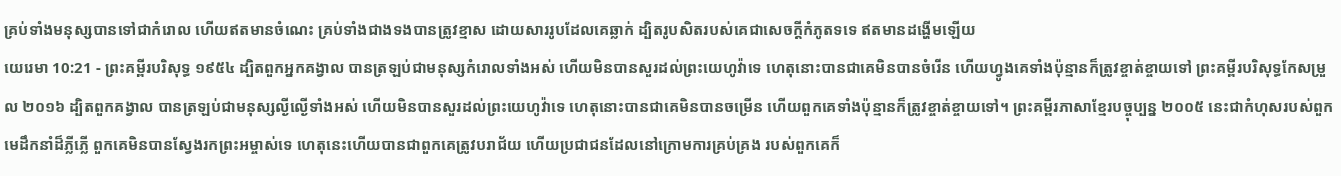គ្រប់ទាំងមនុស្សបានទៅជាកំរោល ហើយឥតមានចំណេះ គ្រប់ទាំងជាងទងបានត្រូវខ្មាស ដោយសាររូបដែលគេឆ្លាក់ ដ្បិតរូបសិតរបស់គេជាសេចក្ដីកំភូតទទេ ឥតមានដង្ហើមឡើយ
យេរេមា 10:21 - ព្រះគម្ពីរបរិសុទ្ធ ១៩៥៤ ដ្បិតពួកអ្នកគង្វាល បានត្រឡប់ជាមនុស្សកំរោលទាំងអស់ ហើយមិនបានសួរដល់ព្រះយេហូវ៉ាទេ ហេតុនោះបានជាគេមិនបានចំរើន ហើយហ្វូងគេទាំងប៉ុន្មានក៏ត្រូវខ្ចាត់ខ្ចាយទៅ ព្រះគម្ពីរបរិសុទ្ធកែសម្រួល ២០១៦ ដ្បិតពួកគង្វាល បានត្រឡប់ជាមនុស្សល្ងីល្ងើទាំងអស់ ហើយមិនបានសួរដល់ព្រះយេហូវ៉ាទេ ហេតុនោះបានជាគេមិនបានចម្រើន ហើយពួកគេទាំងប៉ុន្មានក៏ត្រូវខ្ចាត់ខ្ចាយទៅ។ ព្រះគម្ពីរភាសាខ្មែរបច្ចុប្បន្ន ២០០៥ នេះជាកំហុសរបស់ពួកមេដឹកនាំដ៏ភ្លីភ្លើ ពួកគេមិនបានស្វែងរកព្រះអម្ចាស់ទេ ហេតុនេះហើយបានជាពួកគេត្រូវបរាជ័យ ហើយប្រជាជនដែលនៅក្រោមការគ្រប់គ្រង របស់ពួកគេក៏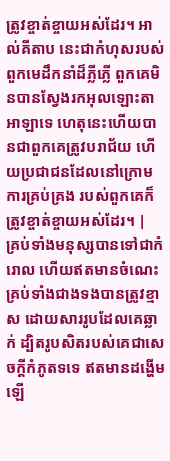ត្រូវខ្ចាត់ខ្ចាយអស់ដែរ។ អាល់គីតាប នេះជាកំហុសរបស់ពួកមេដឹកនាំដ៏ភ្លីភ្លើ ពួកគេមិនបានស្វែងរកអុលឡោះតាអាឡាទេ ហេតុនេះហើយបានជាពួកគេត្រូវបរាជ័យ ហើយប្រជាជនដែលនៅក្រោមការគ្រប់គ្រង របស់ពួកគេក៏ត្រូវខ្ចាត់ខ្ចាយអស់ដែរ។ |
គ្រប់ទាំងមនុស្សបានទៅជាកំរោល ហើយឥតមានចំណេះ គ្រប់ទាំងជាងទងបានត្រូវខ្មាស ដោយសាររូបដែលគេឆ្លាក់ ដ្បិតរូបសិតរបស់គេជាសេចក្ដីកំភូតទទេ ឥតមានដង្ហើមឡើ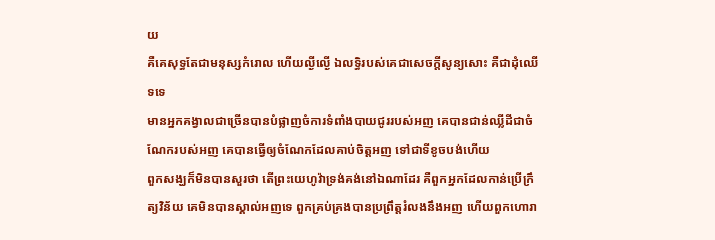យ
គឺគេសុទ្ធតែជាមនុស្សកំរោល ហើយល្ងីល្ងើ ឯលទ្ធិរបស់គេជាសេចក្ដីសូន្យសោះ គឺជាដុំឈើទទេ
មានអ្នកគង្វាលជាច្រើនបានបំផ្លាញចំការទំពាំងបាយជូររបស់អញ គេបានជាន់ឈ្លីដីជាចំណែករបស់អញ គេបានធ្វើឲ្យចំណែកដែលគាប់ចិត្តអញ ទៅជាទីខូចបង់ហើយ
ពួកសង្ឃក៏មិនបានសួរថា តើព្រះយេហូវ៉ាទ្រង់គង់នៅឯណាដែរ គឺពួកអ្នកដែលកាន់ប្រើក្រឹត្យវិន័យ គេមិនបានស្គាល់អញទេ ពួកគ្រប់គ្រងបានប្រព្រឹត្តរំលងនឹងអញ ហើយពួកហោរា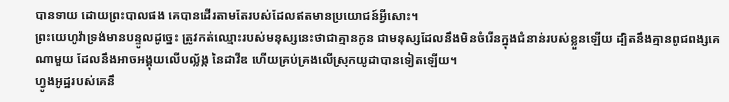បានទាយ ដោយព្រះបាលផង គេបានដើរតាមតែរបស់ដែលឥតមានប្រយោជន៍អ្វីសោះ។
ព្រះយេហូវ៉ាទ្រង់មានបន្ទូលដូច្នេះ ត្រូវកត់ឈ្មោះរបស់មនុស្សនេះថាជាគ្មានកូន ជាមនុស្សដែលនឹងមិនចំរើនក្នុងជំនាន់របស់ខ្លួនឡើយ ដ្បិតនឹងគ្មានពូជពង្សគេណាមួយ ដែលនឹងអាចអង្គុយលើបល្ល័ង្ក នៃដាវីឌ ហើយគ្រប់គ្រងលើស្រុកយូដាបានទៀតឡើយ។
ហ្វូងអូដ្ឋរបស់គេនឹ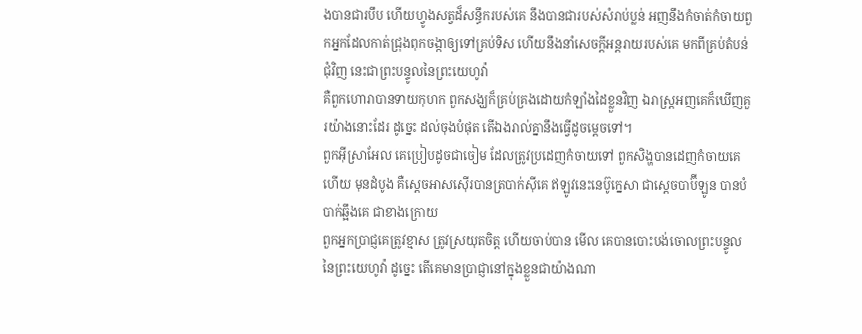ងបានជារបឹប ហើយហ្វូងសត្វដ៏សន្ធឹករបស់គេ នឹងបានជារបស់សំរាប់ប្លន់ អញនឹងកំចាត់កំចាយពួកអ្នកដែលកាត់ជ្រុងពុកចង្កាឲ្យទៅគ្រប់ទិស ហើយនឹងនាំសេចក្ដីអន្តរាយរបស់គេ មកពីគ្រប់តំបន់ជុំវិញ នេះជាព្រះបន្ទូលនៃព្រះយេហូវ៉ា
គឺពួកហោរាបានទាយកុហក ពួកសង្ឃក៏គ្រប់គ្រងដោយកំឡាំងដៃខ្លួនវិញ ឯរាស្ត្រអញគេក៏ឃើញគួរយ៉ាងនោះដែរ ដូច្នេះ ដល់ចុងបំផុត តើឯងរាល់គ្នានឹងធ្វើដូចម្តេចទៅ។
ពួកអ៊ីស្រាអែល គេប្រៀបដូចជាចៀម ដែលត្រូវប្រដេញកំចាយទៅ ពួកសិង្ហបានដេញកំចាយគេហើយ មុនដំបូង គឺស្តេចអាសស៊ើរបានត្របាក់ស៊ីគេ ឥឡូវនេះនេប៊ូក្នេសា ជាស្តេចបាប៊ីឡូន បានបំបាក់ឆ្អឹងគេ ជាខាងក្រោយ
ពួកអ្នកប្រាជ្ញគេត្រូវខ្មាស ត្រូវស្រយុតចិត្ត ហើយចាប់បាន មើល គេបានបោះបង់ចោលព្រះបន្ទូលនៃព្រះយេហូវ៉ា ដូច្នេះ តើគេមានប្រាជ្ញានៅក្នុងខ្លួនជាយ៉ាងណា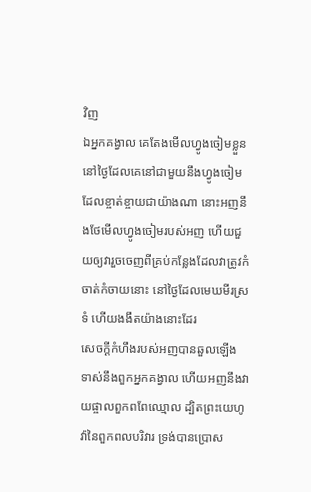វិញ
ឯអ្នកគង្វាល គេតែងមើលហ្វូងចៀមខ្លួន នៅថ្ងៃដែលគេនៅជាមួយនឹងហ្វូងចៀមដែលខ្ចាត់ខ្ចាយជាយ៉ាងណា នោះអញនឹងថែមើលហ្វូងចៀមរបស់អញ ហើយជួយឲ្យវារួចចេញពីគ្រប់កន្លែងដែលវាត្រូវកំចាត់កំចាយនោះ នៅថ្ងៃដែលមេឃមីរស្រទំ ហើយងងឹតយ៉ាងនោះដែរ
សេចក្ដីកំហឹងរបស់អញបានឆួលឡើង ទាស់នឹងពួកអ្នកគង្វាល ហើយអញនឹងវាយផ្ចាលពួកពពែឈ្មោល ដ្បិតព្រះយេហូវ៉ានៃពួកពលបរិវារ ទ្រង់បានប្រោស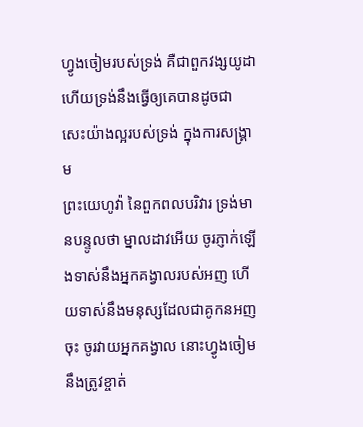ហ្វូងចៀមរបស់ទ្រង់ គឺជាពួកវង្សយូដា ហើយទ្រង់នឹងធ្វើឲ្យគេបានដូចជាសេះយ៉ាងល្អរបស់ទ្រង់ ក្នុងការសង្គ្រាម
ព្រះយេហូវ៉ា នៃពួកពលបរិវារ ទ្រង់មានបន្ទូលថា ម្នាលដាវអើយ ចូរភ្ញាក់ឡើងទាស់នឹងអ្នកគង្វាលរបស់អញ ហើយទាស់នឹងមនុស្សដែលជាគូកនអញចុះ ចូរវាយអ្នកគង្វាល នោះហ្វូងចៀមនឹងត្រូវខ្ចាត់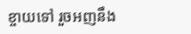ខ្ចាយទៅ រួចអញនឹង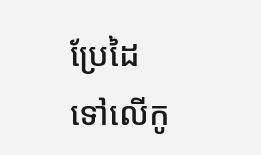ប្រែដៃទៅលើកូ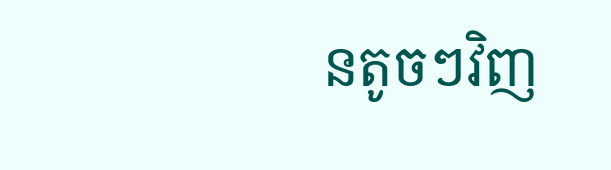នតូចៗវិញ